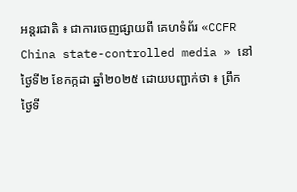អន្តរជាតិ ៖ ជាការចេញផ្សាយពី គេហទំព័រ «CCFR China state-controlled media » នៅថ្ងៃទី២ ខែកក្កដា ឆ្នាំ២០២៥ ដោយបញ្ជាក់ថា ៖ ព្រឹក ថ្ងៃទី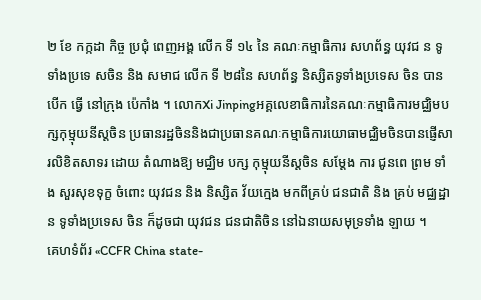២ ខែ កក្កដា កិច្ច ប្រជុំ ពេញអង្គ លើក ទី ១៤ នៃ គណៈកម្មាធិការ សហព័ន្ធ យុវជ ន ទូទាំងប្រទេ សចិន និង សមាជ លើក ទី ២៨នៃ សហព័ន្ធ និស្សិតទូទាំងប្រទេស ចិន បាន បើក ធ្វើ នៅក្រុង ប៉េកាំង ។ លោកXi Jinpingអគ្គលេខាធិការនៃគណៈកម្មាធិការមជ្ឈិមបក្សកុម្មុយនីស្តចិន ប្រធានរដ្ឋចិននិងជាប្រធានគណៈកម្មាធិការយោធាមជ្ឈិមចិនបានផ្ញើសារលិខិតសាទរ ដោយ តំណាងឱ្យ មជ្ឈិម បក្ស កុម្មុយនីស្តចិន សម្តែង ការ ជូនពេ ព្រម ទាំង សួរសុខទុក្ខ ចំពោះ យុវជន និង និស្សិត វ័យក្មេង មកពីគ្រប់ ជនជាតិ និង គ្រប់ មជ្ឈដ្ឋាន ទូទាំងប្រទេស ចិន ក៏ដូចជា យុវជន ជនជាតិចិន នៅឯនាយសមុទ្រទាំង ឡាយ ។
គេហទំព័រ «CCFR China state-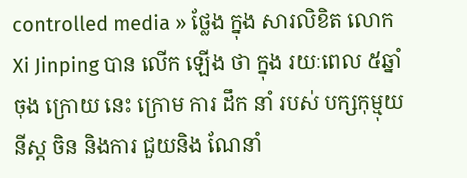controlled media » ថ្លែង ក្នុង សារលិខិត លោកXi Jinping បាន លើក ឡើង ថា ក្នុង រយៈពេល ៥ឆ្នាំ ចុង ក្រោយ នេះ ក្រោម ការ ដឹក នាំ របស់ បក្សកុម្មុយនីស្ត ចិន និងការ ជួយនិង ណែនាំ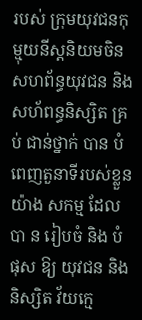របស់ ក្រុមយុវជនកុម្មុយនីស្តនិយមចិន សហព័ន្ធយុវជន និង សហ័ពន្ធនិស្សិត គ្រប់ ជាន់ថ្នាក់ បាន បំពេញតួនាទីរបស់ខ្លួនយ៉ាង សកម្ម ដែល បា ន រៀបចំ និង បំផុស ឱ្យ យុវជន និង និស្សិត វ័យក្មេ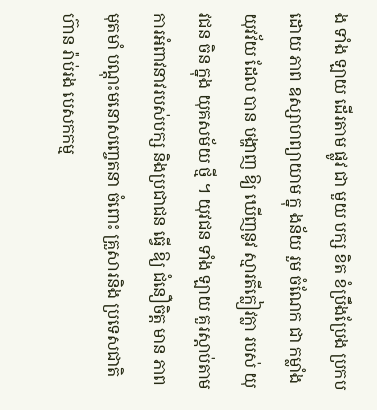ង ទាំង ឡាយ ដើរតាម ផ្លូវ ជា មួយ បក្ស ខិត ខំប្រឹងប្រែង ប្រកប ដោយ ភាព ឧស្សាហព្យាយាម ក្នុ ងន័យ រួម ចំណែក ជា កម្លាំង យុវវ័យ ដែល បាន បង្ហាញ ឱ្យ ឃើញនូវ ស្មារតីក្លៀវក្លា របស់ យុវជន ចិន ក្នុង យុគសម័យ ថ្មី ។ យុវជន ទាំង ឡាយ គួរស្តាប់តាមការអំពាវនាវរបស់បក្ស និងប្រជាជន ធ្វើ ឱ្យ ជំនឿចិត្ត មាន ភាព មុតមាំ បណ្តុះមនោសញ្ចេតនា ចំពោះ គ្រួសារនិង ប្រទេសជាតិ ហ៊ាន រ៉ាប់រង បេសកកម្ម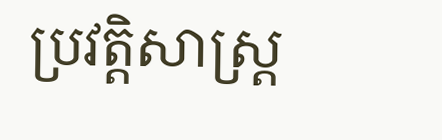ប្រវត្តិសាស្ត្រ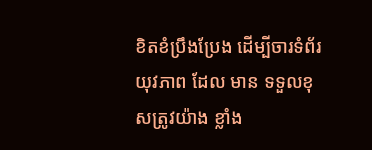ខិតខំប្រឹងប្រែង ដើម្បីចារទំព័រ យុវភាព ដែល មាន ទទួលខុសត្រូវយ៉ាង ខ្លាំង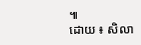៕
ដោយ ៖ សិលា